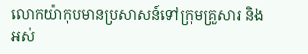លោកយ៉ាកុបមានប្រសាសន៍ទៅក្រុមគ្រួសារ និងអស់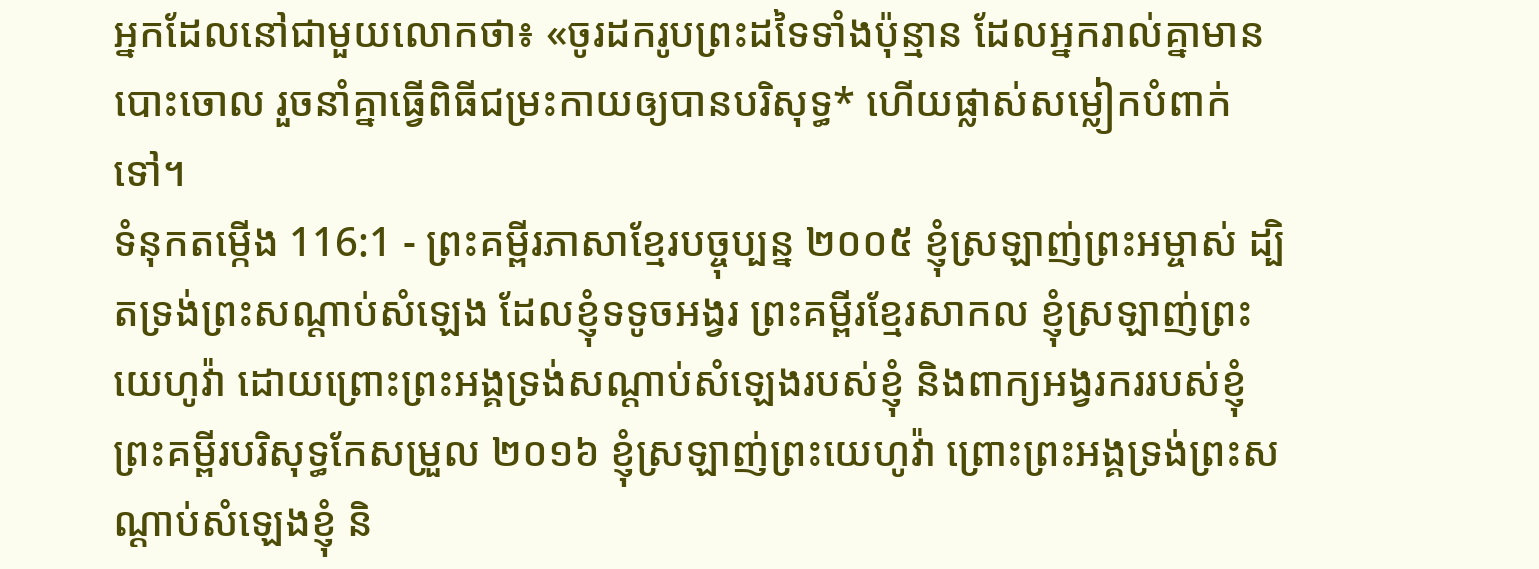អ្នកដែលនៅជាមួយលោកថា៖ «ចូរដករូបព្រះដទៃទាំងប៉ុន្មាន ដែលអ្នករាល់គ្នាមានបោះចោល រួចនាំគ្នាធ្វើពិធីជម្រះកាយឲ្យបានបរិសុទ្ធ* ហើយផ្លាស់សម្លៀកបំពាក់ទៅ។
ទំនុកតម្កើង 116:1 - ព្រះគម្ពីរភាសាខ្មែរបច្ចុប្បន្ន ២០០៥ ខ្ញុំស្រឡាញ់ព្រះអម្ចាស់ ដ្បិតទ្រង់ព្រះសណ្ដាប់សំឡេង ដែលខ្ញុំទទូចអង្វរ ព្រះគម្ពីរខ្មែរសាកល ខ្ញុំស្រឡាញ់ព្រះយេហូវ៉ា ដោយព្រោះព្រះអង្គទ្រង់សណ្ដាប់សំឡេងរបស់ខ្ញុំ និងពាក្យអង្វរកររបស់ខ្ញុំ ព្រះគម្ពីរបរិសុទ្ធកែសម្រួល ២០១៦ ខ្ញុំស្រឡាញ់ព្រះយេហូវ៉ា ព្រោះព្រះអង្គទ្រង់ព្រះសណ្ដាប់សំឡេងខ្ញុំ និ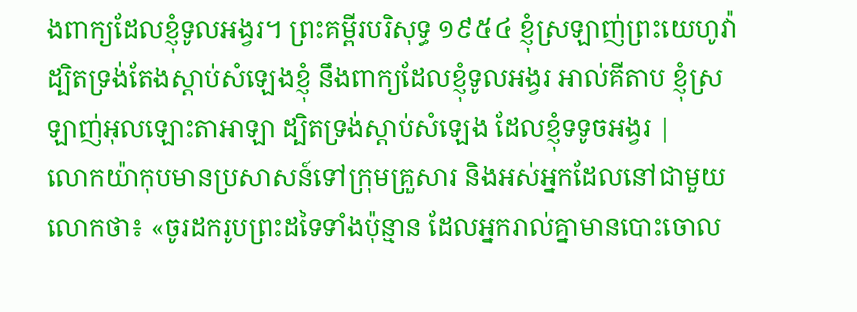ងពាក្យដែលខ្ញុំទូលអង្វរ។ ព្រះគម្ពីរបរិសុទ្ធ ១៩៥៤ ខ្ញុំស្រឡាញ់ព្រះយេហូវ៉ា ដ្បិតទ្រង់តែងស្តាប់សំឡេងខ្ញុំ នឹងពាក្យដែលខ្ញុំទូលអង្វរ អាល់គីតាប ខ្ញុំស្រឡាញ់អុលឡោះតាអាឡា ដ្បិតទ្រង់ស្តាប់សំឡេង ដែលខ្ញុំទទូចអង្វរ |
លោកយ៉ាកុបមានប្រសាសន៍ទៅក្រុមគ្រួសារ និងអស់អ្នកដែលនៅជាមួយលោកថា៖ «ចូរដករូបព្រះដទៃទាំងប៉ុន្មាន ដែលអ្នករាល់គ្នាមានបោះចោល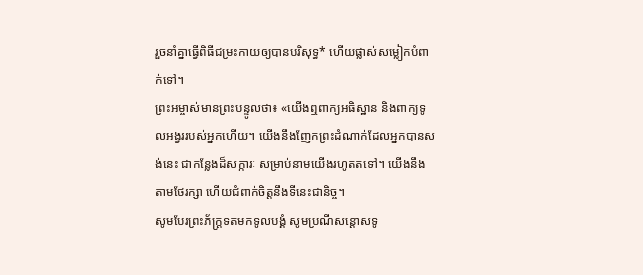រួចនាំគ្នាធ្វើពិធីជម្រះកាយឲ្យបានបរិសុទ្ធ* ហើយផ្លាស់សម្លៀកបំពាក់ទៅ។
ព្រះអម្ចាស់មានព្រះបន្ទូលថា៖ «យើងឮពាក្យអធិស្ឋាន និងពាក្យទូលអង្វររបស់អ្នកហើយ។ យើងនឹងញែកព្រះដំណាក់ដែលអ្នកបានសង់នេះ ជាកន្លែងដ៏សក្ការៈ សម្រាប់នាមយើងរហូតតទៅ។ យើងនឹងតាមថែរក្សា ហើយជំពាក់ចិត្តនឹងទីនេះជានិច្ច។
សូមបែរព្រះភ័ក្ត្រទតមកទូលបង្គំ សូមប្រណីសន្ដោសទូ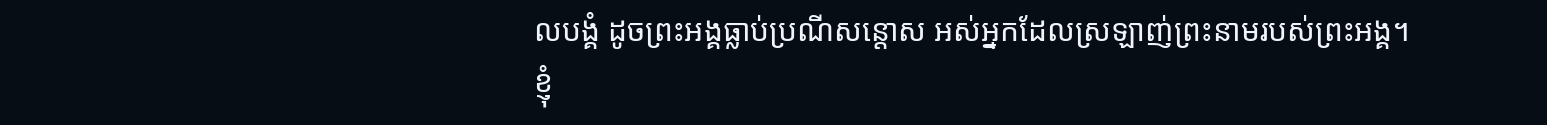លបង្គំ ដូចព្រះអង្គធ្លាប់ប្រណីសន្ដោស អស់អ្នកដែលស្រឡាញ់ព្រះនាមរបស់ព្រះអង្គ។
ខ្ញុំ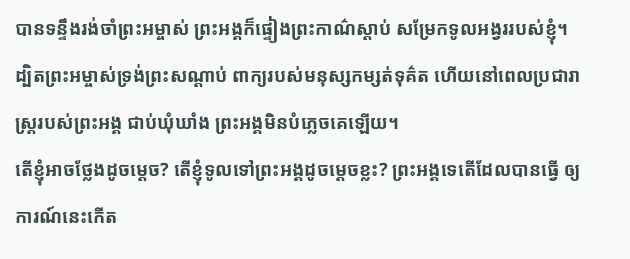បានទន្ទឹងរង់ចាំព្រះអម្ចាស់ ព្រះអង្គក៏ផ្ទៀងព្រះកាណ៌ស្ដាប់ សម្រែកទូលអង្វររបស់ខ្ញុំ។
ដ្បិតព្រះអម្ចាស់ទ្រង់ព្រះសណ្ដាប់ ពាក្យរបស់មនុស្សកម្សត់ទុគ៌ត ហើយនៅពេលប្រជារាស្ត្ររបស់ព្រះអង្គ ជាប់ឃុំឃាំង ព្រះអង្គមិនបំភ្លេចគេឡើយ។
តើខ្ញុំអាចថ្លែងដូចម្ដេច? តើខ្ញុំទូលទៅព្រះអង្គដូចម្ដេចខ្លះ? ព្រះអង្គទេតើដែលបានធ្វើ ឲ្យការណ៍នេះកើត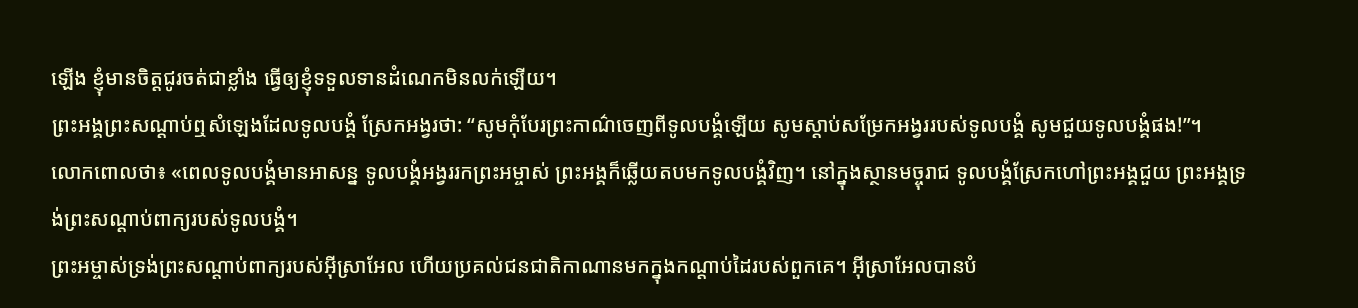ឡើង ខ្ញុំមានចិត្តជូរចត់ជាខ្លាំង ធ្វើឲ្យខ្ញុំទទួលទានដំណេកមិនលក់ឡើយ។
ព្រះអង្គព្រះសណ្ដាប់ឮសំឡេងដែលទូលបង្គំ ស្រែកអង្វរថា: “សូមកុំបែរព្រះកាណ៌ចេញពីទូលបង្គំឡើយ សូមស្ដាប់សម្រែកអង្វររបស់ទូលបង្គំ សូមជួយទូលបង្គំផង!”។
លោកពោលថា៖ «ពេលទូលបង្គំមានអាសន្ន ទូលបង្គំអង្វររកព្រះអម្ចាស់ ព្រះអង្គក៏ឆ្លើយតបមកទូលបង្គំវិញ។ នៅក្នុងស្ថានមច្ចុរាជ ទូលបង្គំស្រែកហៅព្រះអង្គជួយ ព្រះអង្គទ្រង់ព្រះសណ្ដាប់ពាក្យរបស់ទូលបង្គំ។
ព្រះអម្ចាស់ទ្រង់ព្រះសណ្ដាប់ពាក្យរបស់អ៊ីស្រាអែល ហើយប្រគល់ជនជាតិកាណានមកក្នុងកណ្ដាប់ដៃរបស់ពួកគេ។ អ៊ីស្រាអែលបានបំ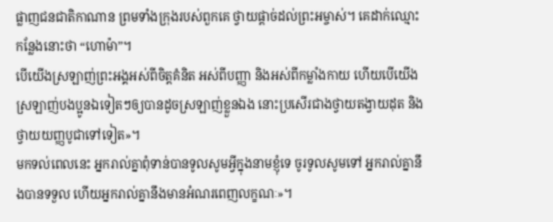ផ្លាញជនជាតិកាណាន ព្រមទាំងក្រុងរបស់ពួកគេ ថ្វាយផ្ដាច់ដល់ព្រះអម្ចាស់។ គេដាក់ឈ្មោះកន្លែងនោះថា “ហោម៉ា”។
បើយើងស្រឡាញ់ព្រះអង្គអស់ពីចិត្តគំនិត អស់ពីបញ្ញា និងអស់ពីកម្លាំងកាយ ហើយបើយើងស្រឡាញ់បងប្អូនឯទៀតៗឲ្យបានដូចស្រឡាញ់ខ្លួនឯង នោះប្រសើរជាងថ្វាយតង្វាយដុត និងថ្វាយយញ្ញបូជាទៅទៀត»។
មកទល់ពេលនេះ អ្នករាល់គ្នាពុំទាន់បានទូលសូមអ្វីក្នុងនាមខ្ញុំទេ ចូរទូលសូមទៅ អ្នករាល់គ្នានឹងបានទទួល ហើយអ្នករាល់គ្នានឹងមានអំណរពេញលក្ខណៈ»។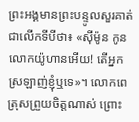ព្រះអង្គមានព្រះបន្ទូលសួរគាត់ជាលើកទីបីថា៖ «ស៊ីម៉ូន កូនលោកយ៉ូហានអើយ! តើអ្នកស្រឡាញ់ខ្ញុំឬទេ»។ លោកពេត្រុសព្រួយចិត្តណាស់ ព្រោះ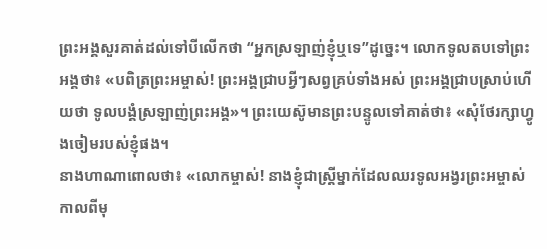ព្រះអង្គសួរគាត់ដល់ទៅបីលើកថា “អ្នកស្រឡាញ់ខ្ញុំឬទេ”ដូច្នេះ។ លោកទូលតបទៅព្រះអង្គថា៖ «បពិត្រព្រះអម្ចាស់! ព្រះអង្គជ្រាបអ្វីៗសព្វគ្រប់ទាំងអស់ ព្រះអង្គជ្រាបស្រាប់ហើយថា ទូលបង្គំស្រឡាញ់ព្រះអង្គ»។ ព្រះយេស៊ូមានព្រះបន្ទូលទៅគាត់ថា៖ «សុំថែរក្សាហ្វូងចៀមរបស់ខ្ញុំផង។
នាងហាណាពោលថា៖ «លោកម្ចាស់! នាងខ្ញុំជាស្ត្រីម្នាក់ដែលឈរទូលអង្វរព្រះអម្ចាស់ កាលពីមុ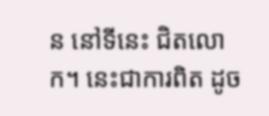ន នៅទីនេះ ជិតលោក។ នេះជាការពិត ដូច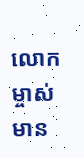លោកម្ចាស់មាន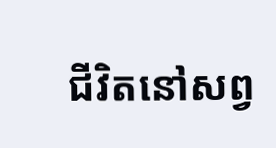ជីវិតនៅសព្វ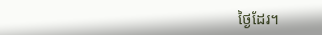ថ្ងៃដែរ។